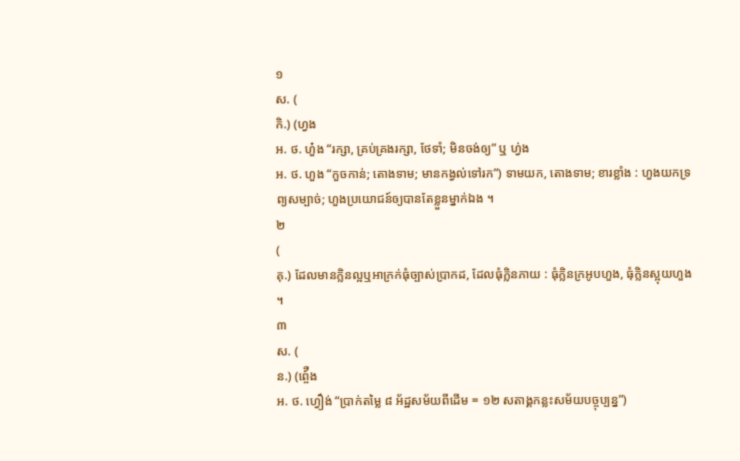១
ស. (
កិ.) (ហ្វង
អ. ថ. ហួ៎ង “រក្សា, គ្រប់គ្រងរក្សា, ថែទាំ; មិនចង់ឲ្យ” ឬ ហ្វ់ង
អ. ថ. ហួង “កួចកាន់; តោងទាម; មានកង្វល់ទៅរក”) ទាមយក, តោងទាម; ខារខ្លាំង : ហួងយកទ្រព្យសម្បាច់; ហួងប្រយោជន៍ឲ្យបានតែខ្លួនម្នាក់ឯង ។
២
(
គុ.) ដែលមានក្លិនល្អឬអាក្រក់ធុំច្បាស់ប្រាកដ, ដែលធុំក្លិនភាយ : ធុំក្លិនក្រអូបហួង, ធុំក្លិនស្អុយហួង ។
៣
ស. (
ន.) (ព្ចេ៍ឺង
អ. ថ. ហ្វឿង់ “ប្រាក់តម្លៃ ៨ អ័ដ្ឋសម័យពីដើម = ១២ សតាង្គកន្លះសម័យបច្ចុប្បន្ន”)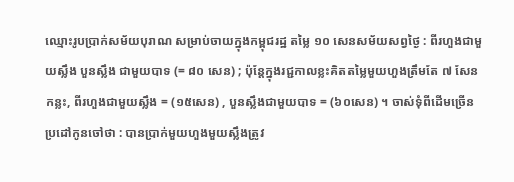ឈ្មោះរូបប្រាក់សម័យបុរាណ សម្រាប់ចាយក្នុងកម្ពុជរដ្ឋ តម្លៃ ១០ សេនសម័យសព្វថ្ងៃ : ពីរហួងជាមួយស្លឹង បួនស្លឹង ជាមួយបាទ (= ៨០ សេន) ; ប៉ុន្តែក្នុងរជ្ជកាលខ្លះគិតតម្លៃមួយហួងត្រឹមតែ ៧ សែនកន្លះ, ពីរហួងជាមួយស្លឹង = (១៥សេន) , បួនស្លឹងជាមួយបាទ = (៦០សេន) ។ ចាស់ទុំពីដើមច្រើនប្រដៅកូនចៅថា : បានប្រាក់មួយហួងមួយស្លឹងត្រូវ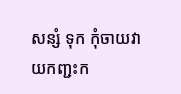សន្សំ ទុក កុំចាយវាយកញ្ជះក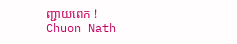ញ្ជាយពេក !
Chuon Nath